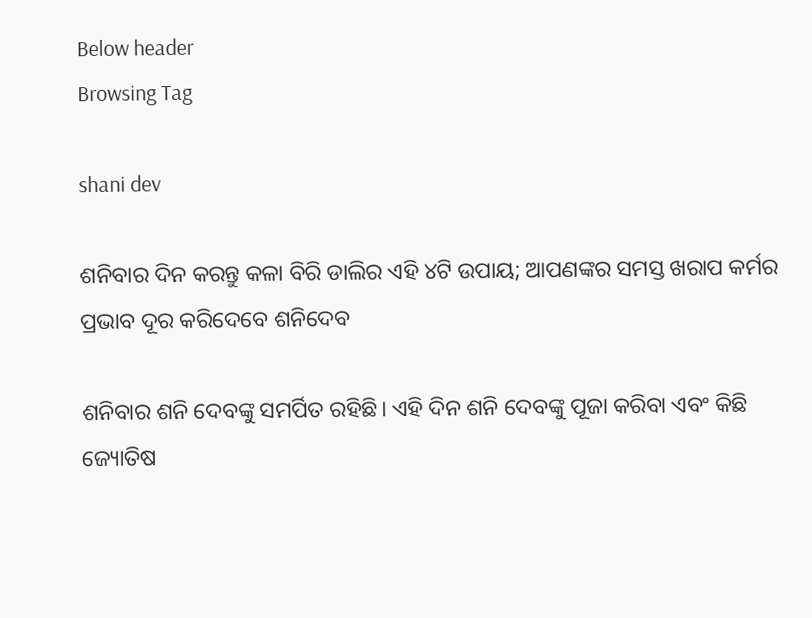Below header
Browsing Tag

shani dev

ଶନିବାର ଦିନ କରନ୍ତୁ କଳା ବିରି ଡାଲିର ଏହି ୪ଟି ଉପାୟ; ଆପଣଙ୍କର ସମସ୍ତ ଖରାପ କର୍ମର ପ୍ରଭାବ ଦୂର କରିଦେବେ ଶନିଦେବ

ଶନିବାର ଶନି ଦେବଙ୍କୁ ସମର୍ପିତ ରହିଛି। ଏହି ଦିନ ଶନି ଦେବଙ୍କୁ ପୂଜା କରିବା ଏବଂ କିଛି ଜ୍ୟୋତିଷ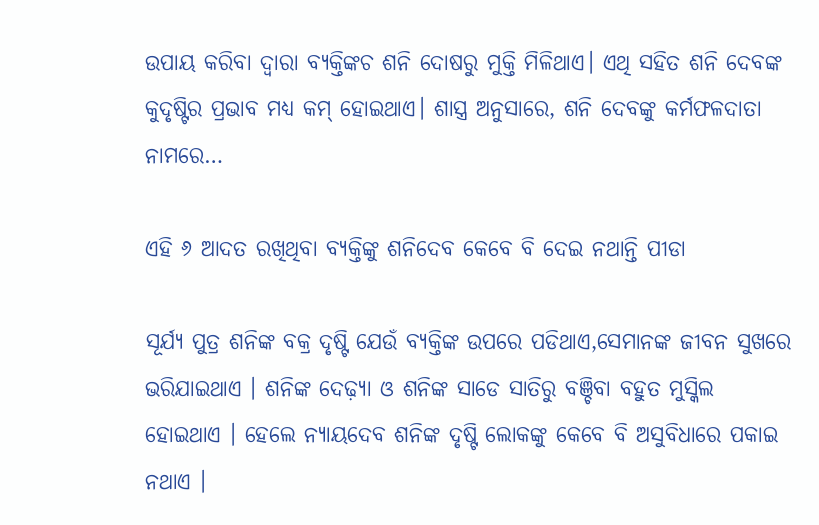ଉପାୟ କରିବା ଦ୍ୱାରା ବ୍ୟକ୍ତିଙ୍କଚ ଶନି ଦୋଷରୁ ମୁକ୍ତି ମିଳିଥାଏ। ଏଥି ସହିତ ଶନି ଦେବଙ୍କ କୁଦୃଷ୍ଟିର ପ୍ରଭାବ ମଧ୍ୟ କମ୍‌ ହୋଇଥାଏ। ଶାସ୍ତ୍ର ଅନୁସାରେ, ଶନି ଦେବଙ୍କୁ କର୍ମଫଳଦାତା ନାମରେ…

ଏହି ୬ ଆଦତ ରଖିଥିବା ବ୍ୟକ୍ତିଙ୍କୁ ଶନିଦେବ କେବେ ବି ଦେଇ ନଥାନ୍ତି ପୀଡା

ସୂର୍ଯ୍ୟ ପୁତ୍ର ଶନିଙ୍କ ବକ୍ର ଦୃଷ୍ଟି ଯେଉଁ ବ୍ୟକ୍ତିଙ୍କ ଉପରେ ପଡିଥାଏ,ସେମାନଙ୍କ ଜୀବନ ସୁଖରେ ଭରିଯାଇଥାଏ । ଶନିଙ୍କ ଦେଢ଼୍ୟା ଓ ଶନିଙ୍କ ସାଡେ ସାତିରୁ ବଞ୍ଚିବା ବହୁତ ମୁସ୍କିଲ ହୋଇଥାଏ । ହେଲେ ନ୍ୟାୟଦେବ ଶନିଙ୍କ ଦୃଷ୍ଟି ଲୋକଙ୍କୁ କେବେ ବି ଅସୁବିଧାରେ ପକାଇ ନଥାଏ ।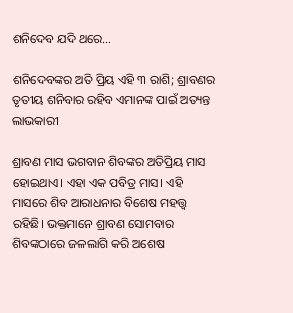ଶନିଦେବ ଯଦି ଥରେ…

ଶନିଦେବଙ୍କର ଅତି ପ୍ରିୟ ଏହି ୩ ରାଶି; ଶ୍ରାବଣର ତୃତୀୟ ଶନିବାର ରହିବ ଏମାନଙ୍କ ପାଇଁ ଅତ୍ୟନ୍ତ ଲାଭକାରୀ

ଶ୍ରାବଣ ମାସ ଭଗବାନ ଶିବଙ୍କର ଅତିପ୍ରିୟ ମାସ ହୋଇଥାଏ। ଏହା ଏକ ପବିତ୍ର ମାସ। ଏହି ମାସରେ ଶିବ ଆରାଧନାର ବିଶେଷ ମହତ୍ତ୍ୱ ରହିଛି। ଭକ୍ତମାନେ ଶ୍ରାବଣ ସୋମବାର ଶିବଙ୍କଠାରେ ଜଳଲାଗି କରି ଅଶେଷ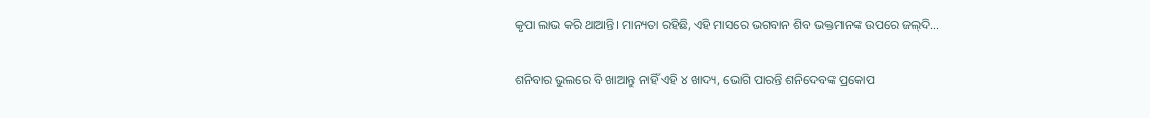କୃପା ଲାଭ କରି ଥାଆନ୍ତି। ମାନ୍ୟତା ରହିଛି, ଏହି ମାସରେ ଭଗବାନ ଶିବ ଭକ୍ତମାନଙ୍କ ଉପରେ ଜଲ୍‌ଦି…

ଶନିବାର ଭୁଲରେ ବି ଖାଆନ୍ତୁ ନାହିଁ ଏହି ୪ ଖାଦ୍ୟ, ଭୋଗି ପାରନ୍ତି ଶନିଦେବଙ୍କ ପ୍ରକୋପ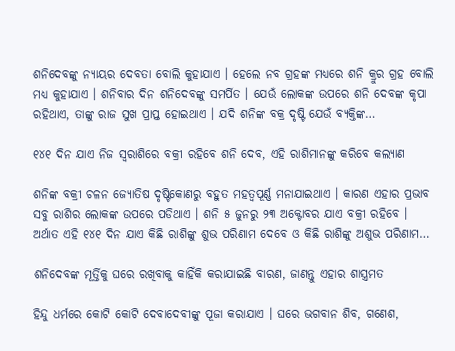ଶନିଦେବଙ୍କୁ ନ୍ୟାୟର ଦେବତା ବୋଲି କୁହାଯାଏ । ହେଲେ ନବ ଗ୍ରହଙ୍କ ମଧ୍ୟରେ ଶନି କ୍ରୁର ଗ୍ରହ ବୋଲି ମଧ୍ୟ କୁହାଯାଏ । ଶନିବାର ଦିନ ଶନିଦେବଙ୍କୁ ସମର୍ପିତ । ଯେଉଁ ଲୋକଙ୍କ ଉପରେ ଶନି ଦେବଙ୍କ କୃପା ରହିଥାଏ, ତାଙ୍କୁ ରାଜ ସୁଖ ପ୍ରାପ୍ତ ହୋଇଥାଏ । ଯଦି ଶନିଙ୍କ ବକ୍ର ଦୃଷ୍ଟି ଯେଉଁ ବ୍ୟକ୍ତିଙ୍କ…

୧୪୧ ଦିନ ଯାଏ ନିଜ ସ୍ୱରାଶିରେ ବକ୍ରୀ ରହିବେ ଶନି ଦେବ, ଏହି ରାଶିମାନଙ୍କୁ କରିବେ କଲ୍ୟାଣ

ଶନିଙ୍କ ବକ୍ରୀ ଚଳନ ଜ୍ୟୋତିଷ ଦୃଷ୍ଟିକୋଣରୁ ବହୁତ ମହତ୍ୱପୂର୍ଣ୍ଣ ମନାଯାଇଥାଏ । କାରଣ ଏହାର ପ୍ରଭାବ ସବୁ ରାଶିର ଲୋକଙ୍କ ଉପରେ ପଡିଥାଏ । ଶନି ୫ ଜୁନରୁ ୨୩ ଅକ୍ଟୋବର ଯାଏ ବକ୍ରୀ ରହିବେ । ଅର୍ଥାତ ଏହି ୧୪୧ ଦିନ ଯାଏ କିଛି ରାଶିଙ୍କୁ ଶୁଭ ପରିଣାମ ଦେବେ ଓ କିଛି ରାଶିଙ୍କୁ ଅଶୁଭ ପରିଣାମ…

ଶନିଦେବଙ୍କ ମୂର୍ତ୍ତିକୁ ଘରେ ରଖିବାକୁ କାହିଁକି କରାଯାଇଛି ବାରଣ, ଜାଣନ୍ତୁ ଏହାର ଶାସ୍ତ୍ରମତ

ହିନ୍ଦୁ ଧର୍ମରେ କୋଟି କୋଟି ଦେବାଦେବୀଙ୍କୁ ପୂଜା କରାଯାଏ । ଘରେ ଭଗବାନ ଶିବ, ଗଣେଶ,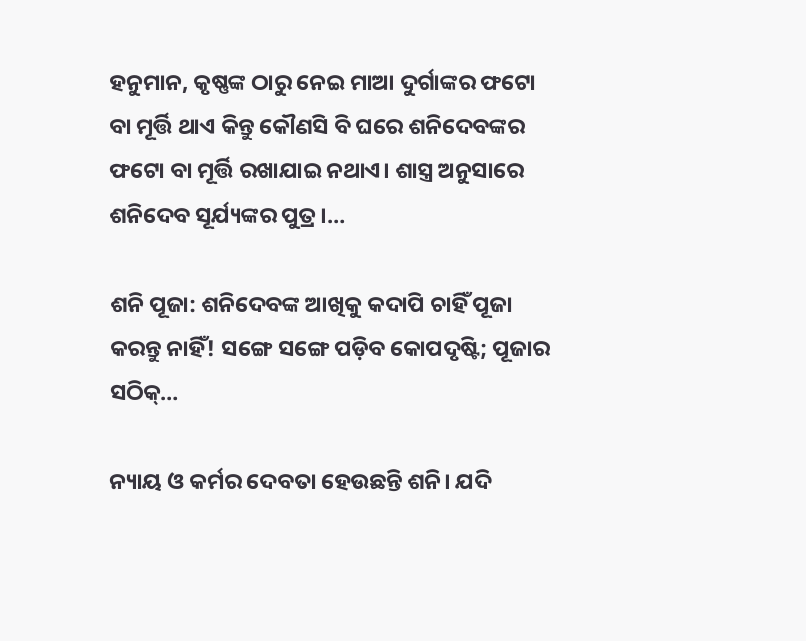ହନୁମାନ, କୃଷ୍ଣଙ୍କ ଠାରୁ ନେଇ ମାଆ ଦୁର୍ଗାଙ୍କର ଫଟୋ ବା ମୂର୍ତ୍ତି ଥାଏ କିନ୍ତୁ କୌଣସି ବି ଘରେ ଶନିଦେବଙ୍କର ଫଟୋ ବା ମୂର୍ତ୍ତି ରଖାଯାଇ ନଥାଏ। ଶାସ୍ତ୍ର ଅନୁସାରେ ଶନିଦେବ ସୂର୍ଯ୍ୟଙ୍କର ପୁତ୍ର ।…

ଶନି ପୂଜା: ଶନିଦେବଙ୍କ ଆଖିକୁ କଦାପି ଚାହିଁ ପୂଜା କରନ୍ତୁ ନାହିଁ! ସଙ୍ଗେ ସଙ୍ଗେ ପଡ଼ିବ କୋପଦୃଷ୍ଟି; ପୂଜାର ସଠିକ୍‌…

ନ୍ୟାୟ ଓ କର୍ମର ଦେବତା ହେଉଛନ୍ତି ଶନି। ଯଦି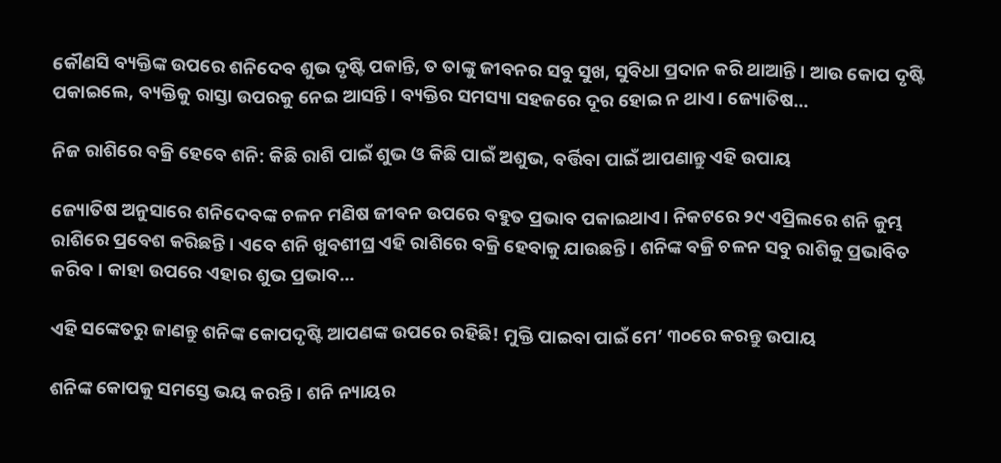କୌଣସି ବ୍ୟକ୍ତିଙ୍କ ଉପରେ ଶନିଦେବ ଶୁଭ ଦୃଷ୍ଟି ପକାନ୍ତି, ତ ତାଙ୍କୁ ଜୀବନର ସବୁ ସୁଖ, ସୁବିଧା ପ୍ରଦାନ କରି ଥାଆନ୍ତି। ଆଉ କୋପ ଦୃଷ୍ଟି ପକାଇଲେ, ବ୍ୟକ୍ତିକୁ ରାସ୍ତା ଉପରକୁ ନେଇ ଆସନ୍ତି। ବ୍ୟକ୍ତିର ସମସ୍ୟା ସହଜରେ ଦୂର ହୋଇ ନ ଥାଏ। ଜ୍ୟୋତିଷ…

ନିଜ ରାଶିରେ ବକ୍ରି ହେବେ ଶନି: କିଛି ରାଶି ପାଇଁ ଶୁଭ ଓ କିଛି ପାଇଁ ଅଶୁଭ, ବର୍ତ୍ତିବା ପାଇଁ ଆପଣାନ୍ତୁ ଏହି ଉପାୟ

ଜ୍ୟୋତିଷ ଅନୁସାରେ ଶନିଦେବଙ୍କ ଚଳନ ମଣିଷ ଜୀବନ ଉପରେ ବହୁତ ପ୍ରଭାବ ପକାଇଥାଏ। ନିକଟରେ ୨୯ ଏପ୍ରିଲରେ ଶନି କୁମ୍ଭ ରାଶିରେ ପ୍ରବେଶ କରିଛନ୍ତି। ଏବେ ଶନି ଖୁବଶୀଘ୍ର ଏହି ରାଶିରେ ବକ୍ରି ହେବାକୁ ଯାଉଛନ୍ତି। ଶନିଙ୍କ ବକ୍ରି ଚଳନ ସବୁ ରାଶିକୁ ପ୍ରଭାବିତ କରିବ। କାହା ଉପରେ ଏହାର ଶୁଭ ପ୍ରଭାବ…

ଏହି ସଙ୍କେତରୁ ଜାଣନ୍ତୁ ଶନିଙ୍କ କୋପଦୃଷ୍ଟି ଆପଣଙ୍କ ଉପରେ ରହିଛି! ମୁକ୍ତି ପାଇବା ପାଇଁ ମେ’ ୩୦ରେ କରନ୍ତୁ ଉପାୟ

ଶନିଙ୍କ କୋପକୁ ସମସ୍ତେ ଭୟ କରନ୍ତି। ଶନି ନ୍ୟାୟର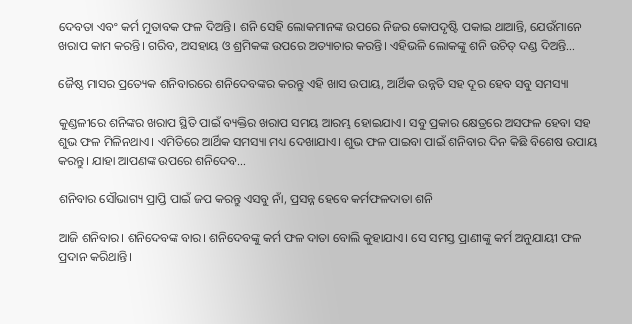ଦେବତା ଏବଂ କର୍ମ ମୁତାବକ ଫଳ ଦିଅନ୍ତି। ଶନି ସେହି ଲୋକମାନଙ୍କ ଉପରେ ନିଜର କୋପଦୃଷ୍ଟି ପକାଇ ଥାଆନ୍ତି, ଯେଉଁମାନେ ଖରାପ କାମ କରନ୍ତି। ଗରିବ, ଅସହାୟ ଓ ଶ୍ରମିକଙ୍କ ଉପରେ ଅତ୍ୟାଚାର କରନ୍ତି। ଏହିଭଳି ଲୋକଙ୍କୁ ଶନି ଉଚିତ୍‌ ଦଣ୍ଡ ଦିଅନ୍ତି…

ଜୈଷ୍ଠ ମାସର ପ୍ରତ୍ୟେକ ଶନିବାରରେ ଶନିଦେବଙ୍କର କରନ୍ତୁ ଏହି ଖାସ ଉପାୟ, ଆର୍ଥିକ ଉନ୍ନତି ସହ ଦୂର ହେବ ସବୁ ସମସ୍ୟା

କୁଣ୍ଡଳୀରେ ଶନିଙ୍କର ଖରାପ ସ୍ଥିତି ପାଇଁ ବ୍ୟକ୍ତିର ଖରାପ ସମୟ ଆରମ୍ଭ ହୋଇଯାଏ। ସବୁ ପ୍ରକାର କ୍ଷେତ୍ରରେ ଅସଫଳ ହେବା ସହ ଶୁଭ ଫଳ ମିଳିନଥାଏ। ଏମିତିରେ ଆର୍ଥିକ ସମସ୍ୟା ମଧ୍ୟ ଦେଖାଯାଏ। ଶୁଭ ଫଳ ପାଇବା ପାଇଁ ଶନିବାର ଦିନ କିଛି ବିଶେଷ ଉପାୟ କରନ୍ତୁ। ଯାହା ଆପଣଙ୍କ ଉପରେ ଶନିଦେବ…

ଶନିବାର ସୌଭାଗ୍ୟ ପ୍ରାପ୍ତି ପାଇଁ ଜପ କରନ୍ତୁ ଏସବୁ ନାଁ, ପ୍ରସନ୍ନ ହେବେ କର୍ମଫଳଦାତା ଶନି

ଆଜି ଶନିବାର। ଶନିଦେବଙ୍କ ବାର। ଶନିଦେବଙ୍କୁ କର୍ମ ଫଳ ଦାତା ବୋଲି କୁହାଯାଏ। ସେ ସମସ୍ତ ପ୍ରାଣୀଙ୍କୁ କର୍ମ ଅନୁଯାୟୀ ଫଳ ପ୍ରଦାନ କରିଥାନ୍ତି।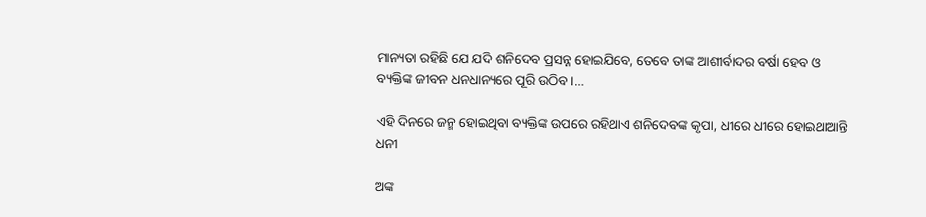ମାନ୍ୟତା ରହିଛି ଯେ ଯଦି ଶନିଦେବ ପ୍ରସନ୍ନ ହୋଇଯିବେ, ତେବେ ତାଙ୍କ ଆଶୀର୍ବାଦର ବର୍ଷା ହେବ ଓ ବ୍ୟକ୍ତିଙ୍କ ଜୀବନ ଧନଧାନ୍ୟରେ ପୂରି ଉଠିବ।…

ଏହି ଦିନରେ ଜନ୍ମ ହୋଇଥିବା ବ୍ୟକ୍ତିଙ୍କ ଉପରେ ରହିଥାଏ ଶନିଦେବଙ୍କ କୃପା, ଧୀରେ ଧୀରେ ହୋଇଥାଆନ୍ତି ଧନୀ

ଅଙ୍କ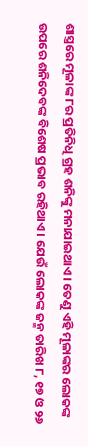ଶାସ୍ତ୍ରରେ ମୂଳାଙ୍କ ୮ର ପ୍ରତିନିଧି ଗ୍ରହ ଶନିଙ୍କୁ ମନାଯାଇଥାଏ । ତେଣୁ ଏହି ମୂଳାଙ୍କର ଲୋକଙ୍କ ଉପରେ ଶନିଦେବଙ୍କ ବିଶେଷ ପ୍ରଭାବ ରହିଥାଏ । ଯେଉଁ ଲୋକଙ୍କ ଜନ୍ମ ତାରିଖ ୮, ୧୭ ଓ ୨୬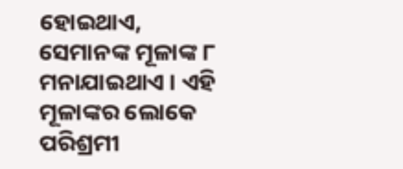ହୋଇଥାଏ, ସେମାନଙ୍କ ମୂଳାଙ୍କ ୮ ମନାଯାଇଥାଏ । ଏହି ମୂଳାଙ୍କର ଲୋକେ ପରିଶ୍ରମୀ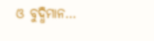ଓ ବୁଦ୍ଧିମାନ…